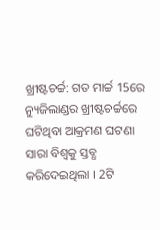ଖ୍ରୀଷ୍ଟଚର୍ଚ୍ଚ: ଗତ ମାର୍ଚ୍ଚ 15ରେ ନ୍ୟୁଜିଲାଣ୍ଡର ଖ୍ରୀଷ୍ଟଚର୍ଚ୍ଚରେ ଘଟିଥିବା ଆକ୍ରମଣ ଘଟଣା ସାରା ବିଶ୍ବକୁ ସ୍ତବ୍ଧ କରିଦେଇଥିଲା । 2ଟି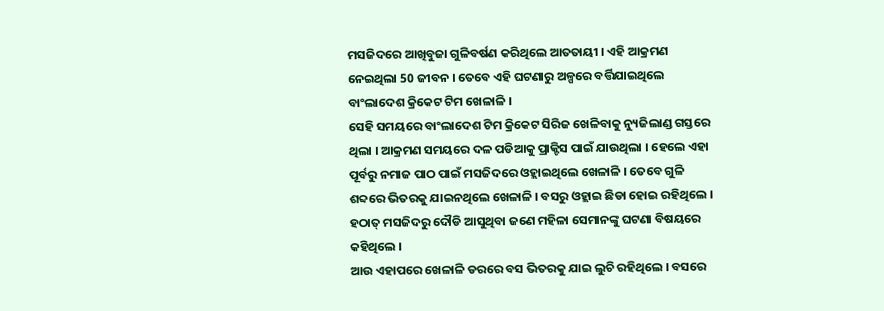ମସଜିଦରେ ଆଖିବୁଜା ଗୁଳିବର୍ଷଣ କରିଥିଲେ ଆତତାୟୀ । ଏହି ଆକ୍ରମଣ ନେଇଥିଲା 50 ଜୀବନ । ତେବେ ଏହି ଘଟଣାରୁ ଅଳ୍ପରେ ବର୍ତ୍ତିଯାଇଥିଲେ ବାଂଲାଦେଶ କ୍ରିକେଟ ଟିମ ଖେଳାଳି ।
ସେହି ସମୟରେ ବାଂଲାଦେଶ ଟିମ କ୍ରିକେଟ ସିରିଜ ଖେଳିବାକୁ ନ୍ୟୁଜିଲାଣ୍ଡ ଗସ୍ତରେ ଥିଲା । ଆକ୍ରମଣ ସମୟରେ ଦଳ ପଡିଆକୁ ପ୍ରାକ୍ଟିସ ପାଇଁ ଯାଉଥିଲା । ହେଲେ ଏହା ପୂର୍ବରୁ ନମାଜ ପାଠ ପାଇଁ ମସଜିଦରେ ଓହ୍ଲାଇଥିଲେ ଖେଳାଳି । ତେବେ ଗୁଳି ଶବ୍ଦରେ ଭିତରକୁ ଯାଇନଥିଲେ ଖେଳାଳି । ବସରୁ ଓହ୍ଲାଇ ଛିଡା ହୋଇ ରହିଥିଲେ । ହଠାତ୍ ମସଜିଦରୁ ଦୌଡି ଆସୁଥିବା ଜଣେ ମହିଳା ସେମାନଙ୍କୁ ଘଟଣା ବିଷୟରେ କହିଥିଲେ ।
ଆଉ ଏହାପରେ ଖେଳାଳି ଡରରେ ବସ ଭିତରକୁ ଯାଇ ଲୁଚି ରହିଥିଲେ । ବସରେ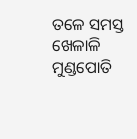ତଳେ ସମସ୍ତ ଖେଳାଳି ମୁଣ୍ଡପୋତି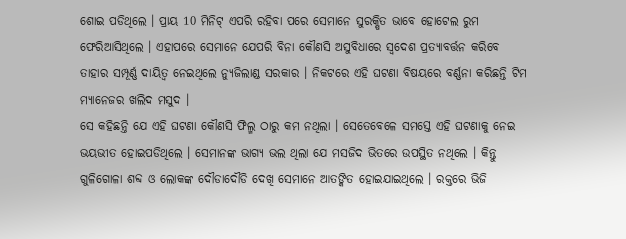ଶୋଇ ପଡିଥିଲେ । ପ୍ରାୟ 10 ମିନିଟ୍ ଏପରି ରହିବା ପରେ ସେମାନେ ସୁରକ୍ଷିତ ଭାବେ ହୋଟେଲ ରୁମ ଫେରିଆସିଥିଲେ । ଏହାପରେ ସେମାନେ ଯେପରି ବିନା କୌଣସି ଅସୁବିଧାରେ ସ୍ବଦେଶ ପ୍ରତ୍ୟାବର୍ତ୍ତନ କରିବେ ତାହାର ସମ୍ପୂର୍ଣ୍ଣ ଦାୟିତ୍ବ ନେଇଥିଲେ ନ୍ୟୁଜିଲାଣ୍ଡ ସରକାର । ନିକଟରେ ଏହି ଘଟଣା ବିଷୟରେ ବର୍ଣ୍ଣନା କରିଛନ୍ତି ଟିମ ମ୍ୟାନେଜର ଖଲିଦ ମସୁଦ ।
ସେ କହିଛନ୍ତି ଯେ ଏହି ଘଟଣା କୌଣସି ଫିଲ୍ମ ଠାରୁ କମ ନଥିଲା । ସେତେବେଳେ ସମସ୍ତେ ଏହି ଘଟଣାକୁ ନେଇ ଭୟଭୀତ ହୋଇପଡିଥିଲେ । ସେମାନଙ୍କ ଭାଗ୍ୟ ଭଲ ଥିଲା ଯେ ମସଜିଦ ଭିତରେ ଉପସ୍ଥିତ ନଥିଲେ । କିନ୍ତୁ ଗୁଳିଗୋଳା ଶବ୍ଦ ଓ ଲୋକଙ୍କ ଦୌଡାଦୌଡି ଦେଖି ସେମାନେ ଆତଙ୍କିତ ହୋଇଯାଇଥିଲେ । ରକ୍ତରେ ଭିଜି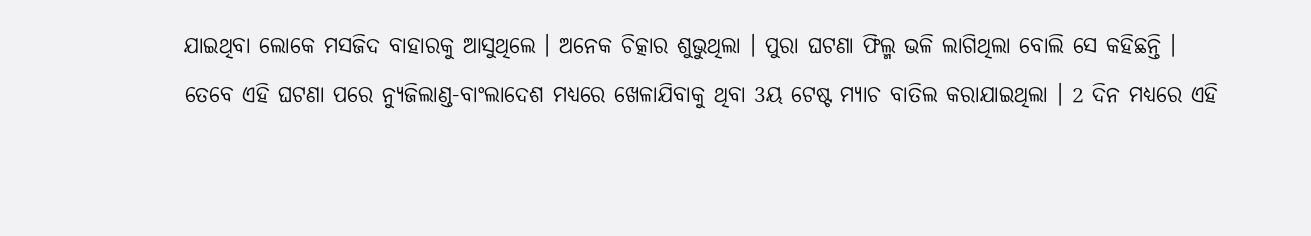ଯାଇଥିବା ଲୋକେ ମସଜିଦ ବାହାରକୁ ଆସୁଥିଲେ । ଅନେକ ଚିତ୍କାର ଶୁଭୁଥିଲା । ପୁରା ଘଟଣା ଫିଲ୍ମ ଭଳି ଲାଗିଥିଲା ବୋଲି ସେ କହିଛନ୍ତି ।
ତେବେ ଏହି ଘଟଣା ପରେ ନ୍ୟୁଜିଲାଣ୍ଡ-ବାଂଲାଦେଶ ମଧ୍ୟରେ ଖେଳାଯିବାକୁ ଥିବା 3ୟ ଟେଷ୍ଟ ମ୍ୟାଚ ବାତିଲ କରାଯାଇଥିଲା । 2 ଦିନ ମଧ୍ୟରେ ଏହି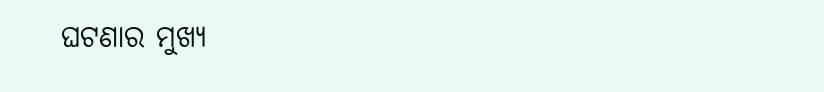ଘଟଣାର ମୁଖ୍ୟ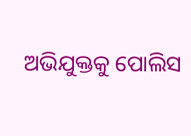ଅଭିଯୁକ୍ତକୁ ପୋଲିସ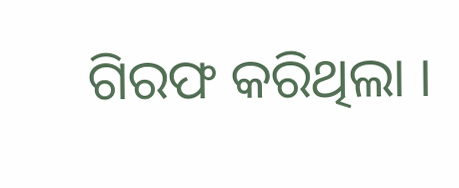ଗିରଫ କରିଥିଲା ।